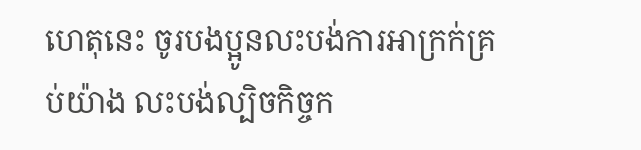ហេតុនេះ ចូរបងប្អូនលះបង់ការអាក្រក់គ្រប់យ៉ាង លះបង់ល្បិចកិច្ចក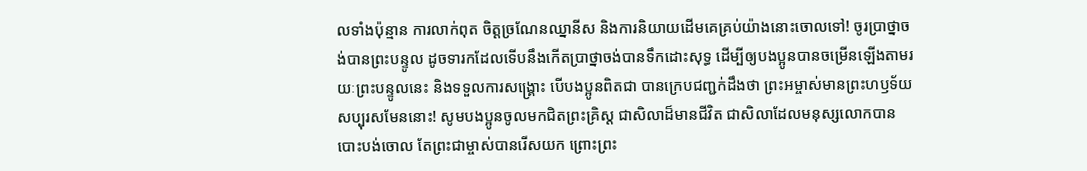លទាំងប៉ុន្មាន ការលាក់ពុត ចិត្តច្រណែនឈ្នានីស និងការនិយាយដើមគេគ្រប់យ៉ាងនោះចោលទៅ! ចូរប្រាថ្នាចង់បានព្រះបន្ទូល ដូចទារកដែលទើបនឹងកើតប្រាថ្នាចង់បានទឹកដោះសុទ្ធ ដើម្បីឲ្យបងប្អូនបានចម្រើនឡើងតាមរយៈព្រះបន្ទូលនេះ និងទទួលការសង្គ្រោះ បើបងប្អូនពិតជា បានក្រេបជញ្ជក់ដឹងថា ព្រះអម្ចាស់មានព្រះហឫទ័យសប្បុរសមែននោះ! សូមបងប្អូនចូលមកជិតព្រះគ្រិស្ត ជាសិលាដ៏មានជីវិត ជាសិលាដែលមនុស្សលោកបានបោះបង់ចោល តែព្រះជាម្ចាស់បានរើសយក ព្រោះព្រះ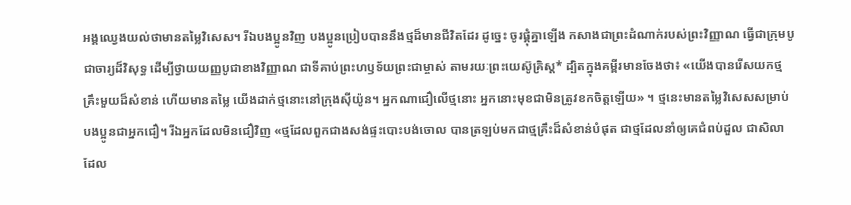អង្គឈ្វេងយល់ថាមានតម្លៃវិសេស។ រីឯបងប្អូនវិញ បងប្អូនប្រៀបបាននឹងថ្មដ៏មានជីវិតដែរ ដូច្នេះ ចូរផ្គុំគ្នាឡើង កសាងជាព្រះដំណាក់របស់ព្រះវិញ្ញាណ ធ្វើជាក្រុមបូជាចារ្យដ៏វិសុទ្ធ ដើម្បីថ្វាយយញ្ញបូជាខាងវិញ្ញាណ ជាទីគាប់ព្រះហឫទ័យព្រះជាម្ចាស់ តាមរយៈព្រះយេស៊ូគ្រិស្ត* ដ្បិតក្នុងគម្ពីរមានចែងថា៖ «យើងបានរើសយកថ្មគ្រឹះមួយដ៏សំខាន់ ហើយមានតម្លៃ យើងដាក់ថ្មនោះនៅក្រុងស៊ីយ៉ូន។ អ្នកណាជឿលើថ្មនោះ អ្នកនោះមុខជាមិនត្រូវខកចិត្តឡើយ» ។ ថ្មនេះមានតម្លៃវិសេសសម្រាប់បងប្អូនជាអ្នកជឿ។ រីឯអ្នកដែលមិនជឿវិញ «ថ្មដែលពួកជាងសង់ផ្ទះបោះបង់ចោល បានត្រឡប់មកជាថ្មគ្រឹះដ៏សំខាន់បំផុត ជាថ្មដែលនាំឲ្យគេជំពប់ដួល ជាសិលាដែល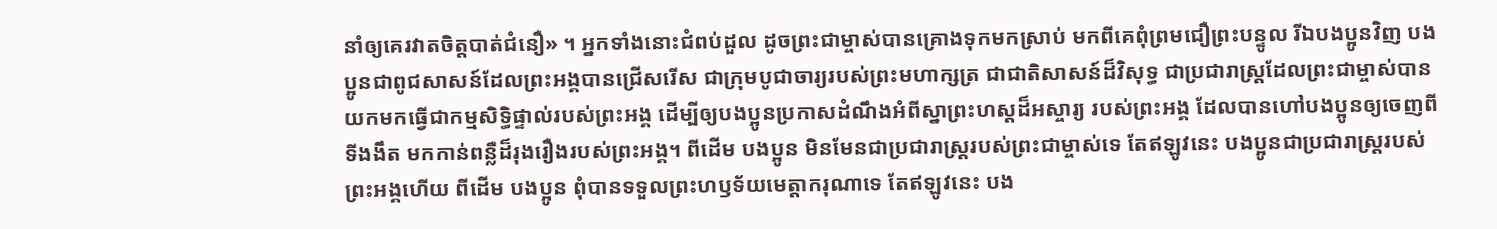នាំឲ្យគេរវាតចិត្តបាត់ជំនឿ» ។ អ្នកទាំងនោះជំពប់ដួល ដូចព្រះជាម្ចាស់បានគ្រោងទុកមកស្រាប់ មកពីគេពុំព្រមជឿព្រះបន្ទូល រីឯបងប្អូនវិញ បងប្អូនជាពូជសាសន៍ដែលព្រះអង្គបានជ្រើសរើស ជាក្រុមបូជាចារ្យរបស់ព្រះមហាក្សត្រ ជាជាតិសាសន៍ដ៏វិសុទ្ធ ជាប្រជារាស្ដ្រដែលព្រះជាម្ចាស់បានយកមកធ្វើជាកម្មសិទ្ធិផ្ទាល់របស់ព្រះអង្គ ដើម្បីឲ្យបងប្អូនប្រកាសដំណឹងអំពីស្នាព្រះហស្ដដ៏អស្ចារ្យ របស់ព្រះអង្គ ដែលបានហៅបងប្អូនឲ្យចេញពីទីងងឹត មកកាន់ពន្លឺដ៏រុងរឿងរបស់ព្រះអង្គ។ ពីដើម បងប្អូន មិនមែនជាប្រជារាស្ដ្ររបស់ព្រះជាម្ចាស់ទេ តែឥឡូវនេះ បងប្អូនជាប្រជារាស្ដ្ររបស់ព្រះអង្គហើយ ពីដើម បងប្អូន ពុំបានទទួលព្រះហឫទ័យមេត្តាករុណាទេ តែឥឡូវនេះ បង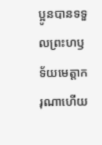ប្អូនបានទទួលព្រះហឫទ័យមេត្តាករុណាហើយ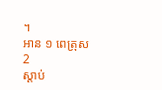។
អាន ១ ពេត្រុស 2
ស្ដាប់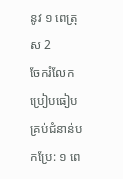នូវ ១ ពេត្រុស 2
ចែករំលែក
ប្រៀបធៀបគ្រប់ជំនាន់បកប្រែ: ១ ពេ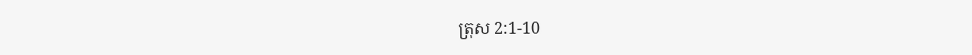ត្រុស 2:1-10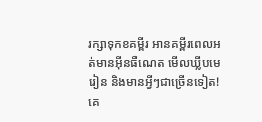រក្សាទុកខគម្ពីរ អានគម្ពីរពេលអត់មានអ៊ីនធឺណេត មើលឃ្លីបមេរៀន និងមានអ្វីៗជាច្រើនទៀត!
គេ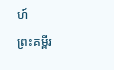ហ៍
ព្រះគម្ពីរ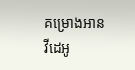គម្រោងអាន
វីដេអូ